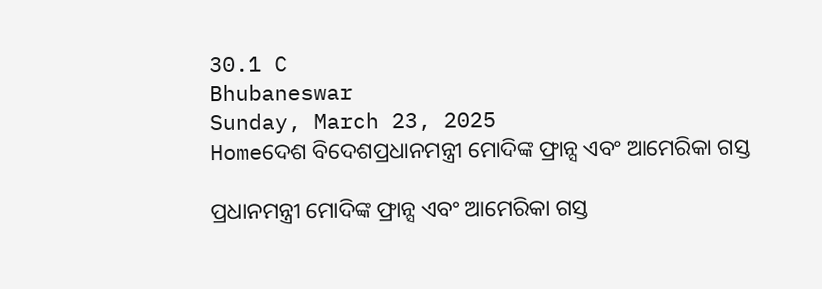30.1 C
Bhubaneswar
Sunday, March 23, 2025
Homeଦେଶ ବିଦେଶପ୍ରଧାନମନ୍ତ୍ରୀ ମୋଦିଙ୍କ ଫ୍ରାନ୍ସ ଏବଂ ଆମେରିକା ଗସ୍ତ

ପ୍ରଧାନମନ୍ତ୍ରୀ ମୋଦିଙ୍କ ଫ୍ରାନ୍ସ ଏବଂ ଆମେରିକା ଗସ୍ତ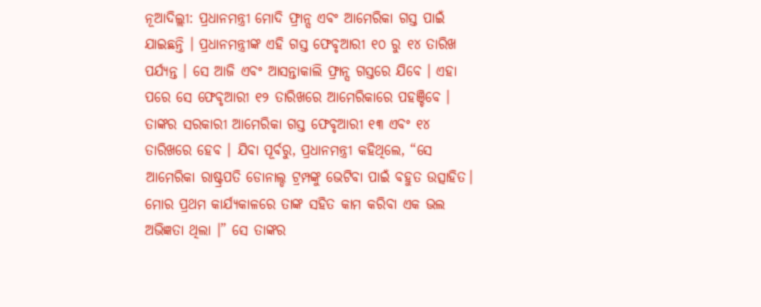ନୂଆଦିଲ୍ଲୀ: ପ୍ରଧାନମନ୍ତ୍ରୀ ମୋଦି ଫ୍ରାନ୍ସ ଏବଂ ଆମେରିକା ଗସ୍ତ ପାଇଁ ଯାଇଛନ୍ତି । ପ୍ରଧାନମନ୍ତ୍ରୀଙ୍କ ଏହି ଗସ୍ତ ଫେବୃଆରୀ ୧୦ ରୁ ୧୪ ତାରିଖ ପର୍ଯ୍ୟନ୍ତ । ସେ ଆଜି ଏବଂ ଆସନ୍ତାକାଲି ଫ୍ରାନ୍ସ ଗସ୍ତରେ ଯିବେ । ଏହା ପରେ ସେ ଫେବୃଆରୀ ୧୨ ତାରିଖରେ ଆମେରିକାରେ ପହଞ୍ଚିବେ । ତାଙ୍କର ସରକାରୀ ଆମେରିକା ଗସ୍ତ ଫେବୃଆରୀ ୧୩ ଏବଂ ୧୪ ତାରିଖରେ ହେବ । ଯିବା ପୂର୍ବରୁ, ପ୍ରଧାନମନ୍ତ୍ରୀ କହିଥିଲେ, “ସେ ଆମେରିକା ରାଷ୍ଟ୍ରପତି ଡୋନାଲ୍ଡ ଟ୍ରମ୍ପଙ୍କୁ ଭେଟିବା ପାଇଁ ବହୁତ ଉତ୍ସାହିତ। ମୋର ପ୍ରଥମ କାର୍ଯ୍ୟକାଳରେ ତାଙ୍କ ସହିତ କାମ କରିବା ଏକ ଭଲ ଅଭିଜ୍ଞତା ଥିଲା ।” ସେ ତାଙ୍କର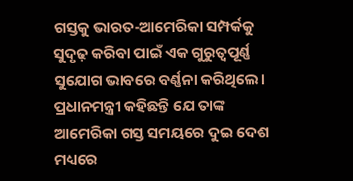ଗସ୍ତକୁ ଭାରତ-ଆମେରିକା ସମ୍ପର୍କକୁ ସୁଦୃଢ଼ କରିବା ପାଇଁ ଏକ ଗୁରୁତ୍ୱପୂର୍ଣ୍ଣ ସୁଯୋଗ ଭାବରେ ବର୍ଣ୍ଣନା କରିଥିଲେ। ପ୍ରଧାନମନ୍ତ୍ରୀ କହିଛନ୍ତି ଯେ ତାଙ୍କ ଆମେରିକା ଗସ୍ତ ସମୟରେ ଦୁଇ ଦେଶ ମଧ୍ୟରେ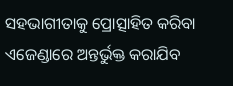ସହଭାଗୀତାକୁ ପ୍ରୋତ୍ସାହିତ କରିବା ଏଜେଣ୍ଡାରେ ଅନ୍ତର୍ଭୁକ୍ତ କରାଯିବ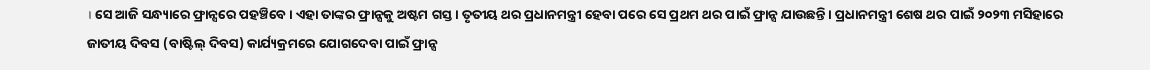। ସେ ଆଜି ସନ୍ଧ୍ୟାରେ ଫ୍ରାନ୍ସରେ ପହଞ୍ଚିବେ । ଏହା ତାଙ୍କର ଫ୍ରାନ୍ସକୁ ଅଷ୍ଟମ ଗସ୍ତ । ତୃତୀୟ ଥର ପ୍ରଧାନମନ୍ତ୍ରୀ ହେବା ପରେ ସେ ପ୍ରଥମ ଥର ପାଇଁ ଫ୍ରାନ୍ସ ଯାଉଛନ୍ତି । ପ୍ରଧାନମନ୍ତ୍ରୀ ଶେଷ ଥର ପାଇଁ ୨୦୨୩ ମସିହାରେ ଜାତୀୟ ଦିବସ (ବାଷ୍ଟିଲ୍ ଦିବସ) କାର୍ଯ୍ୟକ୍ରମରେ ଯୋଗଦେବା ପାଇଁ ଫ୍ରାନ୍ସ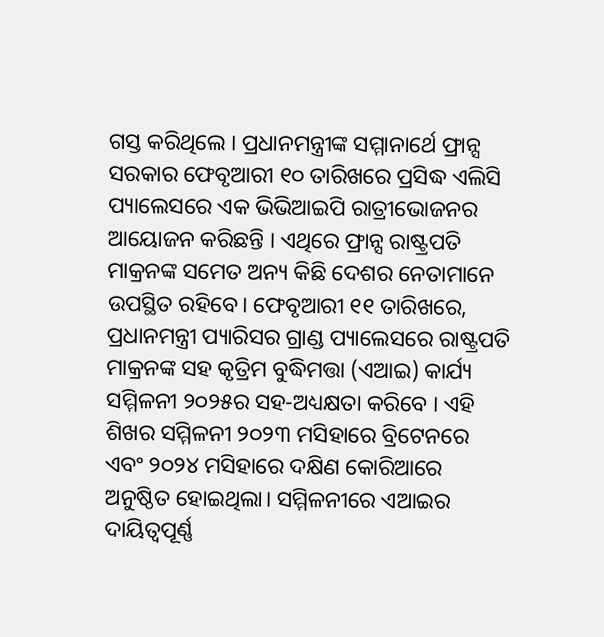ଗସ୍ତ କରିଥିଲେ । ପ୍ରଧାନମନ୍ତ୍ରୀଙ୍କ ସମ୍ମାନାର୍ଥେ ଫ୍ରାନ୍ସ ସରକାର ଫେବୃଆରୀ ୧୦ ତାରିଖରେ ପ୍ରସିଦ୍ଧ ଏଲିସି ପ୍ୟାଲେସରେ ଏକ ଭିଭିଆଇପି ରାତ୍ରୀଭୋଜନର ଆୟୋଜନ କରିଛନ୍ତି । ଏଥିରେ ଫ୍ରାନ୍ସ ରାଷ୍ଟ୍ରପତି ମାକ୍ରନଙ୍କ ସମେତ ଅନ୍ୟ କିଛି ଦେଶର ନେତାମାନେ ଉପସ୍ଥିତ ରହିବେ। ଫେବୃଆରୀ ୧୧ ତାରିଖରେ, ପ୍ରଧାନମନ୍ତ୍ରୀ ପ୍ୟାରିସର ଗ୍ରାଣ୍ଡ ପ୍ୟାଲେସରେ ରାଷ୍ଟ୍ରପତି ମାକ୍ରନଙ୍କ ସହ କୃତ୍ରିମ ବୁଦ୍ଧିମତ୍ତା (ଏଆଇ) କାର୍ଯ୍ୟ ସମ୍ମିଳନୀ ୨୦୨୫ର ସହ-ଅଧ୍ୟକ୍ଷତା କରିବେ । ଏହି ଶିଖର ସମ୍ମିଳନୀ ୨୦୨୩ ମସିହାରେ ବ୍ରିଟେନରେ ଏବଂ ୨୦୨୪ ମସିହାରେ ଦକ୍ଷିଣ କୋରିଆରେ ଅନୁଷ୍ଠିତ ହୋଇଥିଲା। ସମ୍ମିଳନୀରେ ଏଆଇର ଦାୟିତ୍ୱପୂର୍ଣ୍ଣ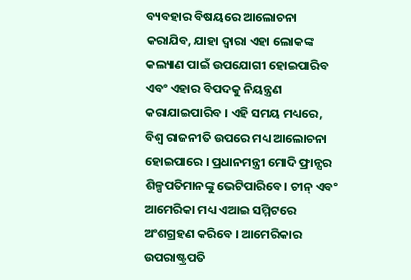ବ୍ୟବହାର ବିଷୟରେ ଆଲୋଚନା କରାଯିବ, ଯାହା ଦ୍ଵାରା ଏହା ଲୋକଙ୍କ କଲ୍ୟାଣ ପାଇଁ ଉପଯୋଗୀ ହୋଇପାରିବ ଏବଂ ଏହାର ବିପଦକୁ ନିୟନ୍ତ୍ରଣ କରାଯାଇପାରିବ । ଏହି ସମୟ ମଧ୍ୟରେ, ବିଶ୍ୱ ରାଜନୀତି ଉପରେ ମଧ୍ୟ ଆଲୋଚନା ହୋଇପାରେ । ପ୍ରଧାନମନ୍ତ୍ରୀ ମୋଦି ଫ୍ରାନ୍ସର ଶିଳ୍ପପତିମାନଙ୍କୁ ଭେଟିପାରିବେ। ଚୀନ୍ ଏବଂ ଆମେରିକା ମଧ୍ୟ ଏଆଇ ସମ୍ମିଟରେ ଅଂଶଗ୍ରହଣ କରିବେ । ଆମେରିକାର ଉପରାଷ୍ଟ୍ରପତି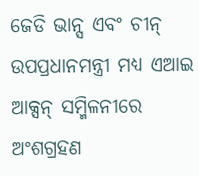ଜେଡି ଭାନ୍ସ ଏବଂ ଚୀନ୍ ଉପପ୍ରଧାନମନ୍ତ୍ରୀ ମଧ୍ୟ ଏଆଇ ଆକ୍ସନ୍ ସମ୍ମିଳନୀରେ ଅଂଶଗ୍ରହଣ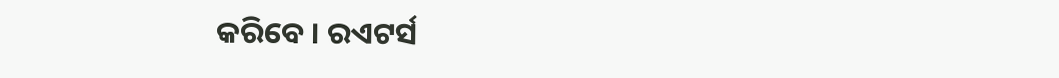କରିବେ । ରଏଟର୍ସ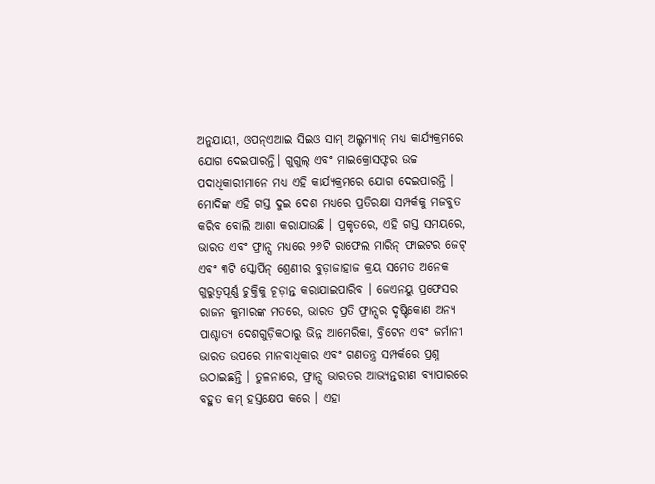ଅନୁଯାୟୀ, ଓପନ୍‌ଏଆଇ ସିଇଓ ସାମ୍ ଅଲ୍ଟମ୍ୟାନ୍ ମଧ୍ୟ କାର୍ଯ୍ୟକ୍ରମରେ ଯୋଗ ଦେଇପାରନ୍ତି। ଗୁଗୁଲ୍ ଏବଂ ମାଇକ୍ରୋସଫ୍ଟର ଉଚ୍ଚ ପଦାଧିକାରୀମାନେ ମଧ୍ୟ ଏହି କାର୍ଯ୍ୟକ୍ରମରେ ଯୋଗ ଦେଇପାରନ୍ତି । ମୋଦିଙ୍କ ଏହି ଗସ୍ତ ଦୁଇ ଦେଶ ମଧ୍ୟରେ ପ୍ରତିରକ୍ଷା ସମ୍ପର୍କକୁ ମଜବୁତ କରିବ ବୋଲି ଆଶା କରାଯାଉଛି । ପ୍ରକୃତରେ, ଏହି ଗସ୍ତ ସମୟରେ, ଭାରତ ଏବଂ ଫ୍ରାନ୍ସ ମଧ୍ୟରେ ୨୬ଟି ରାଫେଲ ମାରିନ୍ ଫାଇଟର ଜେଟ୍ ଏବଂ ୩ଟି ସ୍କୋର୍ପିନ୍ ଶ୍ରେଣୀର ବୁଡ଼ାଜାହାଜ କ୍ରୟ ସମେତ ଅନେକ ଗୁରୁତ୍ୱପୂର୍ଣ୍ଣ ଚୁକ୍ତିକୁ ଚୂଡ଼ାନ୍ତ କରାଯାଇପାରିବ । ଜେଏନୟୁ ପ୍ରଫେସର ରାଜନ କୁମାରଙ୍କ ମତରେ, ଭାରତ ପ୍ରତି ଫ୍ରାନ୍ସର ଦୃଷ୍ଟିକୋଣ ଅନ୍ୟ ପାଶ୍ଚାତ୍ୟ ଦେଶଗୁଡ଼ିକଠାରୁ ଭିନ୍ନ ଆମେରିକା, ବ୍ରିଟେନ ଏବଂ ଜର୍ମାନୀ ଭାରତ ଉପରେ ମାନବାଧିକାର ଏବଂ ଗଣତନ୍ତ୍ର ସମ୍ପର୍କରେ ପ୍ରଶ୍ନ ଉଠାଇଛନ୍ତି । ତୁଳନାରେ, ଫ୍ରାନ୍ସ ଭାରତର ଆଭ୍ୟନ୍ତରୀଣ ବ୍ୟାପାରରେ ବହୁତ କମ୍ ହସ୍ତକ୍ଷେପ କରେ । ଏହା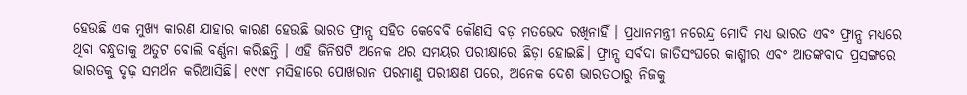ହେଉଛି ଏକ ମୁଖ୍ୟ କାରଣ ଯାହାର କାରଣ ହେଉଛି ଭାରତ ଫ୍ରାନ୍ସ ସହିତ କେବେବି କୌଣସି ବଡ଼ ମତଭେଦ ରଖିନାହିଁ । ପ୍ରଧାନମନ୍ତ୍ରୀ ନରେନ୍ଦ୍ର ମୋଦି ମଧ୍ୟ ଭାରତ ଏବଂ ଫ୍ରାନ୍ସ ମଧ୍ୟରେ ଥିବା ବନ୍ଧୁତାକୁ ଅତୁଟ ବୋଲି ବର୍ଣ୍ଣନା କରିଛନ୍ତି । ଏହି ଜିନିଷଟି ଅନେକ ଥର ସମୟର ପରୀକ୍ଷାରେ ଛିଡ଼ା ହୋଇଛି। ଫ୍ରାନ୍ସ ସର୍ବଦା ଜାତିସଂଘରେ କାଶ୍ମୀର ଏବଂ ଆତଙ୍କବାଦ ପ୍ରସଙ୍ଗରେ ଭାରତକୁ ଦୃଢ଼ ସମର୍ଥନ କରିଆସିଛି। ୧୯୯୮ ମସିହାରେ ପୋଖରାନ ପରମାଣୁ ପରୀକ୍ଷଣ ପରେ, ଅନେକ ଦେଶ ଭାରତଠାରୁ ନିଜକୁ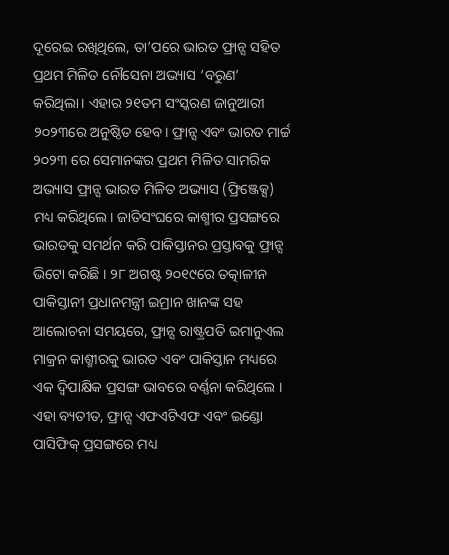ଦୂରେଇ ରଖିଥିଲେ, ତା’ପରେ ଭାରତ ଫ୍ରାନ୍ସ ସହିତ ପ୍ରଥମ ମିଳିତ ନୌସେନା ଅଭ୍ୟାସ ‘ବରୁଣ’ କରିଥିଲା। ଏହାର ୨୧ତମ ସଂସ୍କରଣ ଜାନୁଆରୀ ୨୦୨୩ରେ ଅନୁଷ୍ଠିତ ହେବ। ଫ୍ରାନ୍ସ ଏବଂ ଭାରତ ମାର୍ଚ୍ଚ ୨୦୨୩ ରେ ସେମାନଙ୍କର ପ୍ରଥମ ମିଳିତ ସାମରିକ ଅଭ୍ୟାସ ଫ୍ରାନ୍ସ ଭାରତ ମିଳିତ ଅଭ୍ୟାସ (ଫ୍ରିଞ୍ଜେକ୍ସ) ମଧ୍ୟ କରିଥିଲେ। ଜାତିସଂଘରେ କାଶ୍ମୀର ପ୍ରସଙ୍ଗରେ ଭାରତକୁ ସମର୍ଥନ କରି ପାକିସ୍ତାନର ପ୍ରସ୍ତାବକୁ ଫ୍ରାନ୍ସ ଭିଟୋ କରିଛି । ୨୮ ଅଗଷ୍ଟ ୨୦୧୯ରେ ତତ୍କାଳୀନ ପାକିସ୍ତାନୀ ପ୍ରଧାନମନ୍ତ୍ରୀ ଇମ୍ରାନ ଖାନଙ୍କ ସହ ଆଲୋଚନା ସମୟରେ, ଫ୍ରାନ୍ସ ରାଷ୍ଟ୍ରପତି ଇମାନୁଏଲ ମାକ୍ରନ କାଶ୍ମୀରକୁ ଭାରତ ଏବଂ ପାକିସ୍ତାନ ମଧ୍ୟରେ ଏକ ଦ୍ୱିପାକ୍ଷିକ ପ୍ରସଙ୍ଗ ଭାବରେ ବର୍ଣ୍ଣନା କରିଥିଲେ । ଏହା ବ୍ୟତୀତ, ଫ୍ରାନ୍ସ ଏଫଏଟିଏଫ ଏବଂ ଇଣ୍ଡୋ ପାସିଫିକ୍ ପ୍ରସଙ୍ଗରେ ମଧ୍ୟ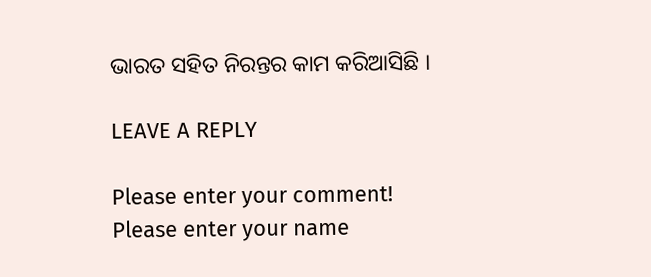ଭାରତ ସହିତ ନିରନ୍ତର କାମ କରିଆସିଛି ।

LEAVE A REPLY

Please enter your comment!
Please enter your name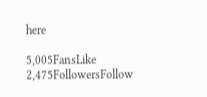here

5,005FansLike
2,475FollowersFollow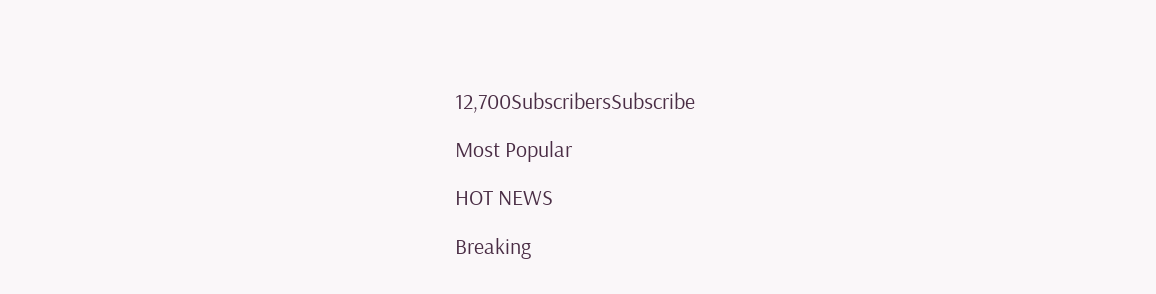12,700SubscribersSubscribe

Most Popular

HOT NEWS

Breaking